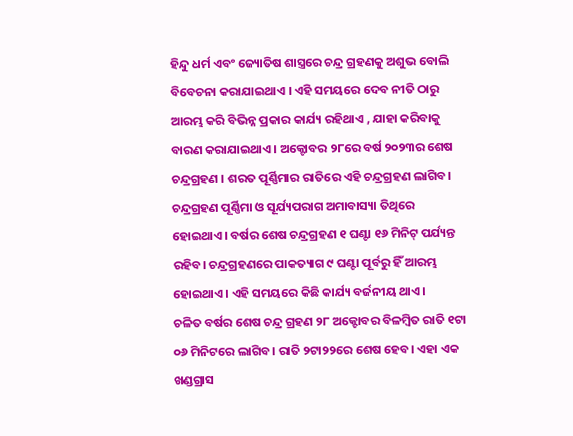ହିନ୍ଦୁ ଧର୍ମ ଏବଂ ଜ୍ୟୋତିଷ ଶାସ୍ତ୍ରରେ ଚନ୍ଦ୍ର ଗ୍ରହଣକୁ ଅଶୁଭ ବୋଲି ବିବେଚନା କରାଯାଇଥାଏ । ଏହି ସମୟରେ ଦେବ ନୀତି ଠାରୁ ଆରମ୍ଭ କରି ବିଭିନ୍ନ ପ୍ରକାର କାର୍ଯ୍ୟ ରହିଥାଏ , ଯାହା କରିବାକୁ ବାରଣ କରାଯାଇଥାଏ । ଅକ୍ଟୋବର ୨୮ରେ ବର୍ଷ ୨୦୨୩ର ଶେଷ ଚନ୍ଦ୍ରଗ୍ରହଣ । ଶରତ ପୂର୍ଣ୍ଣିମାର ରାତିରେ ଏହି ଚନ୍ଦ୍ରଗ୍ରହଣ ଲାଗିବ। ଚନ୍ଦ୍ରଗ୍ରହଣ ପୂର୍ଣ୍ଣିମା ଓ ସୂର୍ଯ୍ୟପରାଗ ଅମାବାସ୍ୟା ତିଥିରେ ହୋଇଥାଏ। ବର୍ଷର ଶେଷ ଚନ୍ଦ୍ରଗ୍ରହଣ ୧ ଘଣ୍ଟା ୧୬ ମିନିଟ୍ ପର୍ଯ୍ୟନ୍ତ ରହିବ। ଚନ୍ଦ୍ରଗ୍ରହଣରେ ପାକତ୍ୟାଗ ୯ ଘଣ୍ଟା ପୂର୍ବରୁ ହିଁ ଆରମ୍ଭ ହୋଇଥାଏ। ଏହି ସମୟରେ କିଛି କାର୍ଯ୍ୟ ବର୍ଜନୀୟ ଥାଏ।
ଚଳିତ ବର୍ଷର ଶେଷ ଚନ୍ଦ୍ର ଗ୍ରହଣ ୨୮ ଅକ୍ଟୋବର ବିଳମ୍ବିତ ରାତି ୧ଟା ୦୬ ମିନିଟରେ ଲାଗିବ। ରାତି ୨ଟା୨୨ରେ ଶେଷ ହେବ। ଏହା ଏକ ଖଣ୍ଡଗ୍ରାସ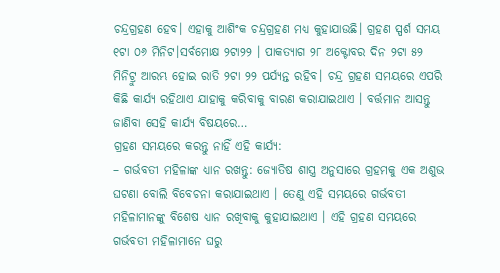ଚନ୍ଦ୍ରଗ୍ରହଣ ହେବ। ଏହାକୁ ଆଶିଂକ ଚନ୍ଦ୍ରଗ୍ରହଣ ମଧ୍ୟ କୁହାଯାଉଛି। ଗ୍ରହଣ ସ୍ପର୍ଶ ସମୟ ୧ଟା ୦୬ ମିନିଟ।ସର୍ବମୋକ୍ଷ ୨ଟା୨୨ । ପାକତ୍ୟାଗ ୨୮ ଅକ୍ଟୋବର ଦିନ ୨ଟା ୫୨ ମିନିଟ୍ରୁ ଆରମ୍ଭ ହୋଇ ରାତି ୨ଟା ୨୨ ପର୍ଯ୍ୟନ୍ତ ରହିବ। ଚନ୍ଦ୍ର ଗ୍ରହଣ ସମୟରେ ଏପରି କିଛି କାର୍ଯ୍ୟ ରହିଥାଏ ଯାହାକୁ କରିବାକୁ ବାରଣ କରାଯାଇଥାଏ । ବର୍ତ୍ତମାନ ଆସନ୍ତୁ ଜାଣିବା ସେହି କାର୍ଯ୍ୟ ବିଷୟରେ…
ଗ୍ରହଣ ସମୟରେ କରନ୍ତୁ ନାହିଁ ଏହି କାର୍ଯ୍ୟ:
– ଗର୍ଭବତୀ ମହିଳାଙ୍କ ଧ୍ୟାନ ରଖନ୍ତୁ: ଜ୍ୟୋତିଷ ଶାସ୍ତ୍ର ଅନୁସାରେ ଗ୍ରହମକୁ ଏକ ଅଶୁଭ ଘଟଣା ବୋଲି ବିବେଚନା କରାଯାଇଥାଏ । ତେଣୁ ଏହି ସମୟରେ ଗର୍ଭବତୀ ମହିଳାମାନଙ୍କୁ ବିଶେଷ ଧ୍ୟାନ ରଖିବାକୁ କୁହାଯାଇଥାଏ । ଏହି ଗ୍ରହଣ ସମୟରେ ଗର୍ଭବତୀ ମହିଳାମାନେ ଘରୁ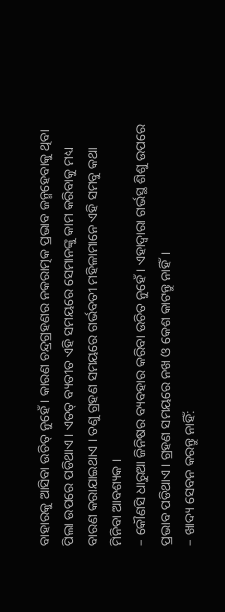ବାହାରକୁ ଆସିବା ଉଚିତ୍ ନୁହେଁ । କାରଣ ଚନ୍ଦ୍ରଗ୍ରହଣର ନକରାତ୍ମକ ପ୍ରଭାବ ଜନ୍ମହେବାକୁ ଥିବା ପିଲା ଉପରେ ପଡିଥାଏ । ଏତତ୍ ବ୍ୟତୀତ ଏହି ସମୟରେ ସେମାନଙ୍କୁ କାମ କରିବାକୁ ମଧ୍ୟ ବାରଣ କରାଯାଇଥାଏ । ତଣୁ ଗ୍ରହଣ ସମୟରେ ଗର୍ଭବତୀ ମହିଳାମାନେ ଏହି ସମବୁ କଥା ମିନିବା ଆବଶ୍ୟକ ।
– କୌଣସି ଧାରୁଆ ଜିନିଷର ବ୍ୟବହାର କରିବା ଉଚିତ ନୁହେଁ। ଏହାଦ୍ୱାରା ଗର୍ଭସ୍ଥ ଶିଶୁ ଉପରେ ପ୍ରଭାବ ପଡିଥାଏ। ଗ୍ରହଣ ସମୟରେ ନଖ ଓ କେଶ କାଟନ୍ତୁ ନାହିଁ।
– ଖାଦ୍ୟ ସେବନ କରନ୍ତୁ ନାହିଁ: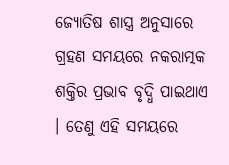ଜ୍ୟୋତିଷ ଶାସ୍ତ୍ର ଅନୁସାରେ ଗ୍ରହଣ ସମୟରେ ନକରାତ୍ମକ ଶକ୍ତିର ପ୍ରଭାବ ବୃଦ୍ଧି ପାଇଥାଏ । ତେଣୁ ଏହି ସମୟରେ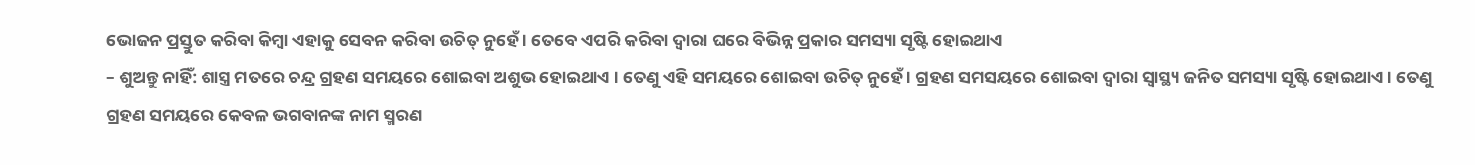ଭୋଜନ ପ୍ରସ୍ତୁତ କରିବା କିମ୍ବା ଏହାକୁ ସେବନ କରିବା ଉଚିତ୍ ନୁହେଁ । ତେବେ ଏପରି କରିବା ଦ୍ୱାରା ଘରେ ବିଭିନ୍ନ ପ୍ରକାର ସମସ୍ୟା ସୃଷ୍ଟି ହୋଇଥାଏ
– ଶୁଅନ୍ତୁ ନାହିଁ: ଶାସ୍ତ୍ର ମତରେ ଚନ୍ଦ୍ର ଗ୍ରହଣ ସମୟରେ ଶୋଇବା ଅଶୁଭ ହୋଇଥାଏ । ତେଣୁ ଏହି ସମୟରେ ଶୋଇବା ଉଚିତ୍ ନୁହେଁ । ଗ୍ରହଣ ସମସୟରେ ଶୋଇବା ଦ୍ୱାରା ସ୍ୱାସ୍ଥ୍ୟ ଜନିତ ସମସ୍ୟା ସୃଷ୍ଟି ହୋଇଥାଏ । ତେଣୁ ଗ୍ରହଣ ସମୟରେ କେବଳ ଭଗବାନଙ୍କ ନାମ ସ୍ମରଣ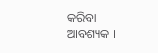କରିବା ଆବଶ୍ୟକ ।